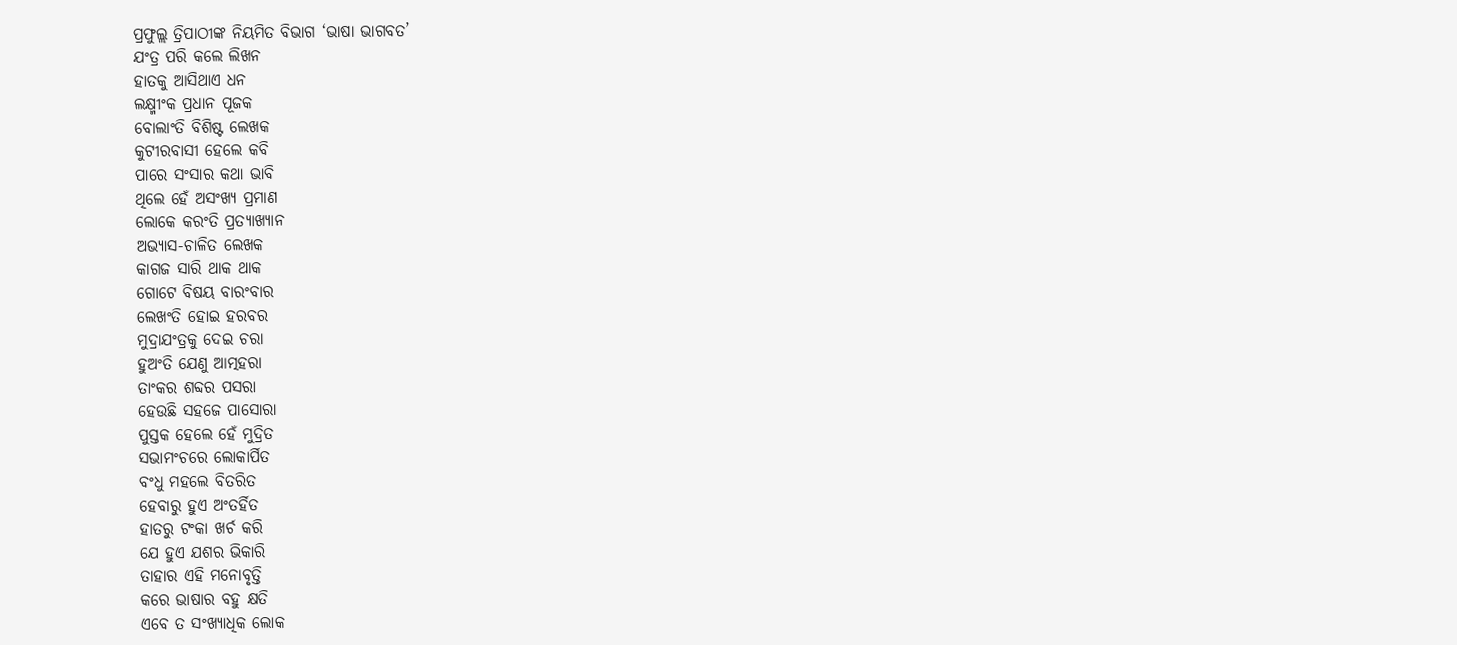ପ୍ରଫୁଲ୍ଲ ତ୍ରିପାଠୀଙ୍କ ନିୟମିତ ବିଭାଗ ‘ଭାଷା ଭାଗବତ’
ଯଂତ୍ର ପରି କଲେ ଲିଖନ
ହାତକୁ ଆସିଥାଏ ଧନ
ଲକ୍ଷ୍ମୀଂକ ପ୍ରଧାନ ପୂଜକ
ବୋଲାଂତି ବିଶିଷ୍ଟ ଲେଖକ
କୁଟୀରବାସୀ ହେଲେ କବି
ପାରେ ସଂସାର କଥା ଭାବି
ଥିଲେ ହେଁ ଅସଂଖ୍ୟ ପ୍ରମାଣ
ଲୋକେ କରଂତି ପ୍ରତ୍ୟାଖ୍ୟାନ
ଅଭ୍ୟାସ-ଚାଳିତ ଲେଖକ
କାଗଜ ସାରି ଥାକ ଥାକ
ଗୋଟେ ବିଷୟ ବାରଂବାର
ଲେଖଂତି ହୋଇ ହରବର
ମୁଦ୍ରାଯଂତ୍ରକୁ ଦେଇ ଚରା
ହୁଅଂତି ଯେଣୁ ଆତ୍ମହରା
ତାଂକର ଶବ୍ଦର ପସରା
ହେଉଛି ସହଜେ ପାସୋରା
ପୁସ୍ତକ ହେଲେ ହେଁ ମୁଦ୍ରିତ
ସଭାମଂଚରେ ଲୋକାର୍ପିତ
ବଂଧୁ ମହଲେ ବିତରିତ
ହେବାରୁ ହୁଏ ଅଂତର୍ହିତ
ହାତରୁ ଟଂକା ଖର୍ଚ କରି
ଯେ ହୁଏ ଯଶର ଭିକାରି
ତାହାର ଏହି ମନୋବୃତ୍ତି
କରେ ଭାଷାର ବହୁ କ୍ଷତି
ଏବେ ତ ସଂଖ୍ୟାଧିକ ଲୋକ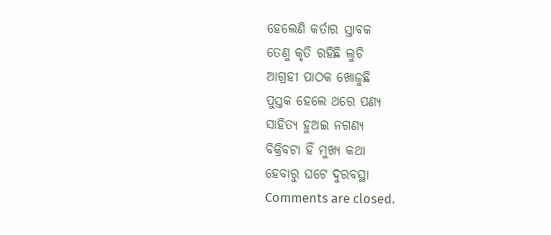ହେଲେଣି କର୍ତାର ସ୍ତାବକ
ତେଣୁ କୃତି ରହିଛି ଲୁଚି
ଆଗ୍ରହୀ ପାଠକ ଖୋଜୁଛି
ପୁସ୍ତକ ହେଲେ ଥରେ ପଣ୍ୟ
ସାହିତ୍ୟ ହୁଅଇ ନଗଣ୍ୟ
ବିକ୍ରିବଟା ହିଁ ମୁଖ୍ଯ କଥା
ହେବାରୁ ଘଟେ ଦୁରବସ୍ଥା
Comments are closed.